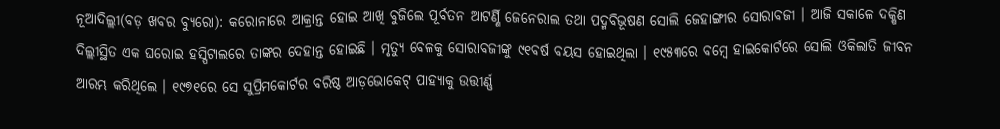ନୂଆଦିଲ୍ଲୀ(ବଡ଼ ଖବର ବ୍ୟୁରୋ): କରୋନାରେ ଆକ୍ରାନ୍ତ ହୋଇ ଆଖି ବୁଜିଲେ ପୂର୍ବତନ ଆଟର୍ଣ୍ଣି ଜେନେରାଲ ତଥା ପଦ୍ମବିଭୂଷଣ ସୋଲି ଜେହାଙ୍ଗୀର ସୋରାବଜୀ । ଆଜି ସକାଳେ ଦକ୍ଷିଣ ଦିଲ୍ଲୀସ୍ଥିତ ଏକ ଘରୋଇ ହସ୍ପିଟାଲରେ ତାଙ୍କର ଦେହାନ୍ତ ହୋଇଛି । ମୃତ୍ୟୁ ବେଳକୁ ସୋରାବଜୀଙ୍କୁ ୯୧ବର୍ଷ ବୟସ ହୋଇଥିଲା । ୧୯୫୩ରେ ବମ୍ବେ ହାଇକୋର୍ଟରେ ସୋଲି ଓକିଲାତି ଜୀବନ ଆରମ୍ଭ କରିଥିଲେ । ୧୯୭୧ରେ ସେ ସୁପ୍ରିମକୋର୍ଟର ବରିଷ୍ଠ ଆଡ଼ଭୋକେଟ୍ ପାହ୍ୟାକୁ ଉତ୍ତୀର୍ଣ୍ଣ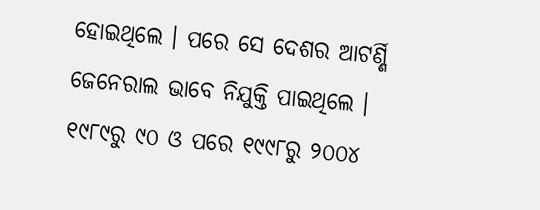ହୋଇଥିଲେ । ପରେ ସେ ଦେଶର ଆଟର୍ଣ୍ଣି ଜେନେରାଲ ଭାବେ ନିଯୁକ୍ତି ପାଇଥିଲେ ।
୧୯୮୯ରୁ ୯୦ ଓ ପରେ ୧୯୯୮ରୁ ୨୦୦୪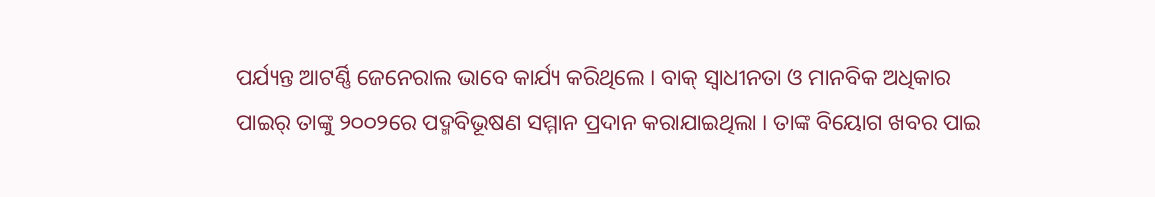ପର୍ଯ୍ୟନ୍ତ ଆଟର୍ଣ୍ଣି ଜେନେରାଲ ଭାବେ କାର୍ଯ୍ୟ କରିଥିଲେ । ବାକ୍ ସ୍ୱାଧୀନତା ଓ ମାନବିକ ଅଧିକାର ପାଇର୍ ତାଙ୍କୁ ୨୦୦୨ରେ ପଦ୍ମବିଭୂଷଣ ସମ୍ମାନ ପ୍ରଦାନ କରାଯାଇଥିଲା । ତାଙ୍କ ବିୟୋଗ ଖବର ପାଇ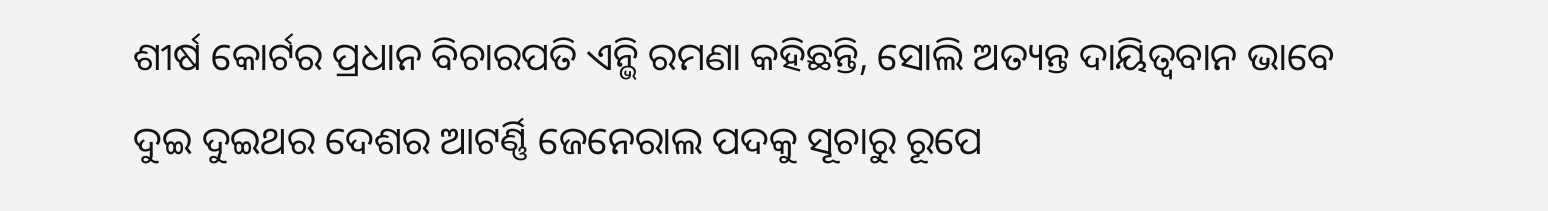ଶୀର୍ଷ କୋର୍ଟର ପ୍ରଧାନ ବିଚାରପତି ଏନ୍ଭି ରମଣା କହିଛନ୍ତି, ସୋଲି ଅତ୍ୟନ୍ତ ଦାୟିତ୍ୱବାନ ଭାବେ ଦୁଇ ଦୁଇଥର ଦେଶର ଆଟର୍ଣ୍ଣି ଜେନେରାଲ ପଦକୁ ସୂଚାରୁ ରୂପେ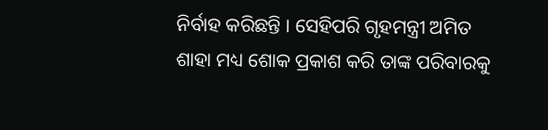ନିର୍ବାହ କରିଛନ୍ତି । ସେହିପରି ଗୃହମନ୍ତ୍ରୀ ଅମିତ ଶାହା ମଧ୍ୟ ଶୋକ ପ୍ରକାଶ କରି ତାଙ୍କ ପରିବାରକୁ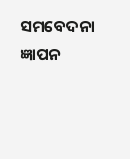ସମବେଦନା ଜ୍ଞାପନ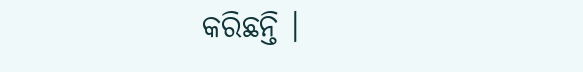କରିଛନ୍ତି ।